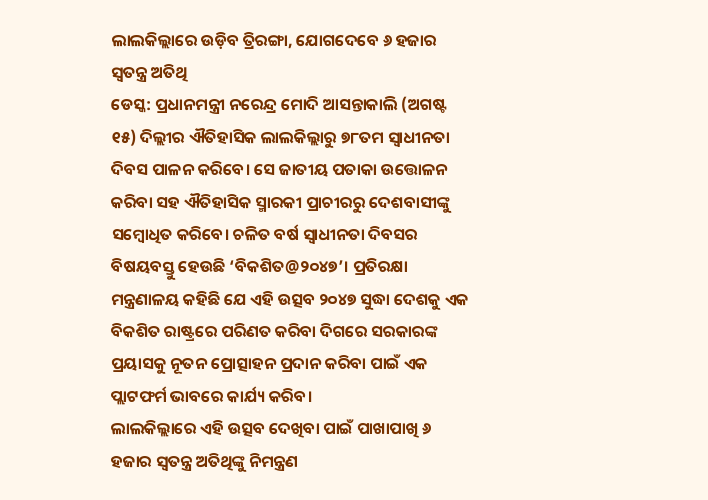ଲାଲକିଲ୍ଲାରେ ଉଡ଼ିବ ତ୍ରିରଙ୍ଗା, ଯୋଗଦେବେ ୬ ହଜାର ସ୍ୱତନ୍ତ୍ର ଅତିଥି
ଡେସ୍କ: ପ୍ରଧାନମନ୍ତ୍ରୀ ନରେନ୍ଦ୍ର ମୋଦି ଆସନ୍ତାକାଲି (ଅଗଷ୍ଟ ୧୫) ଦିଲ୍ଲୀର ଐତିହାସିକ ଲାଲକିଲ୍ଲାରୁ ୭୮ତମ ସ୍ୱାଧୀନତା ଦିବସ ପାଳନ କରିବେ। ସେ ଜାତୀୟ ପତାକା ଉତ୍ତୋଳନ କରିବା ସହ ଐତିହାସିକ ସ୍ମାରକୀ ପ୍ରାଚୀରରୁ ଦେଶବାସୀଙ୍କୁ ସମ୍ବୋଧିତ କରିବେ। ଚଳିତ ବର୍ଷ ସ୍ୱାଧୀନତା ଦିବସର ବିଷୟବସ୍ତୁ ହେଉଛି ‘ବିକଶିତ@୨୦୪୭’। ପ୍ରତିରକ୍ଷା ମନ୍ତ୍ରଣାଳୟ କହିଛି ଯେ ଏହି ଉତ୍ସବ ୨୦୪୭ ସୁଦ୍ଧା ଦେଶକୁ ଏକ ବିକଶିତ ରାଷ୍ଟ୍ରରେ ପରିଣତ କରିବା ଦିଗରେ ସରକାରଙ୍କ ପ୍ରୟାସକୁ ନୂତନ ପ୍ରୋତ୍ସାହନ ପ୍ରଦାନ କରିବା ପାଇଁ ଏକ ପ୍ଲାଟଫର୍ମ ଭାବରେ କାର୍ଯ୍ୟ କରିବ।
ଲାଲକିଲ୍ଲାରେ ଏହି ଉତ୍ସବ ଦେଖିବା ପାଇଁ ପାଖାପାଖି ୬ ହଜାର ସ୍ୱତନ୍ତ୍ର ଅତିଥିଙ୍କୁ ନିମନ୍ତ୍ରଣ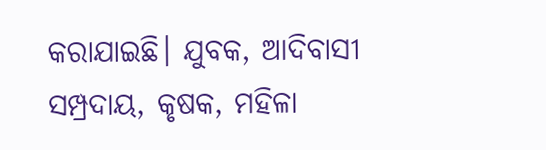କରାଯାଇଛି। ଯୁବକ, ଆଦିବାସୀ ସମ୍ପ୍ରଦାୟ, କୃଷକ, ମହିଳା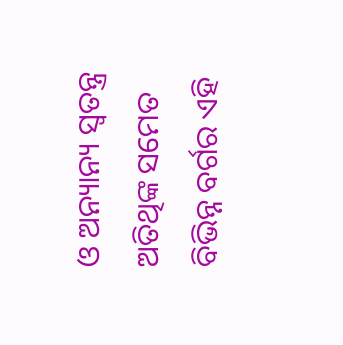ଓ ଅନ୍ୟାନ୍ୟ ସ୍ୱତନ୍ତ୍ର ଅତିଥିଙ୍କ ସମେତ ବିଭିନ୍ନ ବର୍ଗର ଏହି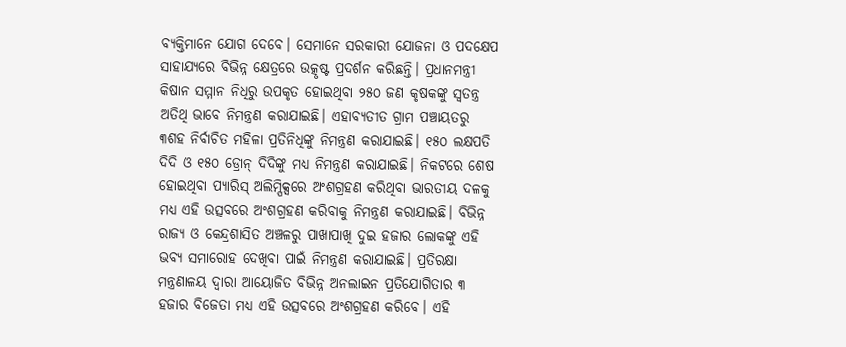ବ୍ୟକ୍ତିମାନେ ଯୋଗ ଦେବେ। ସେମାନେ ସରକାରୀ ଯୋଜନା ଓ ପଦକ୍ଷେପ ସାହାଯ୍ୟରେ ବିଭିନ୍ନ କ୍ଷେତ୍ରରେ ଉତ୍କୃଷ୍ଟ ପ୍ରଦର୍ଶନ କରିଛନ୍ତି। ପ୍ରଧାନମନ୍ତ୍ରୀ କିଷାନ ସମ୍ମାନ ନିଧିରୁ ଉପକୃତ ହୋଇଥିବା ୨୫୦ ଜଣ କୃଷକଙ୍କୁ ସ୍ୱତନ୍ତ୍ର ଅତିଥି ଭାବେ ନିମନ୍ତ୍ରଣ କରାଯାଇଛି। ଏହାବ୍ୟତୀତ ଗ୍ରାମ ପଞ୍ଚାୟତରୁ ୩ଶହ ନିର୍ବାଚିତ ମହିଳା ପ୍ରତିନିଧିଙ୍କୁ ନିମନ୍ତ୍ରଣ କରାଯାଇଛି। ୧୫୦ ଲକ୍ଷପତି ଦିଦି ଓ ୧୫୦ ଡ୍ରୋନ୍ ଦିଦିଙ୍କୁ ମଧ୍ୟ ନିମନ୍ତ୍ରଣ କରାଯାଇଛି। ନିକଟରେ ଶେଷ ହୋଇଥିବା ପ୍ୟାରିସ୍ ଅଲିମ୍ପିକ୍ସରେ ଅଂଶଗ୍ରହଣ କରିଥିବା ଭାରତୀୟ ଦଳକୁ ମଧ୍ୟ ଏହି ଉତ୍ସବରେ ଅଂଶଗ୍ରହଣ କରିବାକୁ ନିମନ୍ତ୍ରଣ କରାଯାଇଛି। ବିଭିନ୍ନ ରାଜ୍ୟ ଓ କେନ୍ଦ୍ରଶାସିତ ଅଞ୍ଚଳରୁ ପାଖାପାଖି ଦୁଇ ହଜାର ଲୋକଙ୍କୁ ଏହି ଭବ୍ୟ ସମାରୋହ ଦେଖିବା ପାଇଁ ନିମନ୍ତ୍ରଣ କରାଯାଇଛି। ପ୍ରତିରକ୍ଷା ମନ୍ତ୍ରଣାଳୟ ଦ୍ୱାରା ଆୟୋଜିତ ବିଭିନ୍ନ ଅନଲାଇନ ପ୍ରତିଯୋଗିତାର ୩ ହଜାର ବିଜେତା ମଧ୍ୟ ଏହି ଉତ୍ସବରେ ଅଂଶଗ୍ରହଣ କରିବେ। ଏହି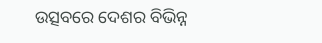ଉତ୍ସବରେ ଦେଶର ବିଭିନ୍ନ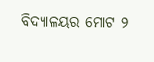ବିଦ୍ୟାଳୟର ମୋଟ ୨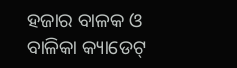ହଜାର ବାଳକ ଓ ବାଳିକା କ୍ୟାଡେଟ୍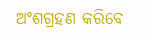ଅଂଶଗ୍ରହଣ କରିବେ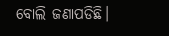ବୋଲି ଜଣାପଡିଛି।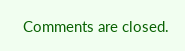Comments are closed.